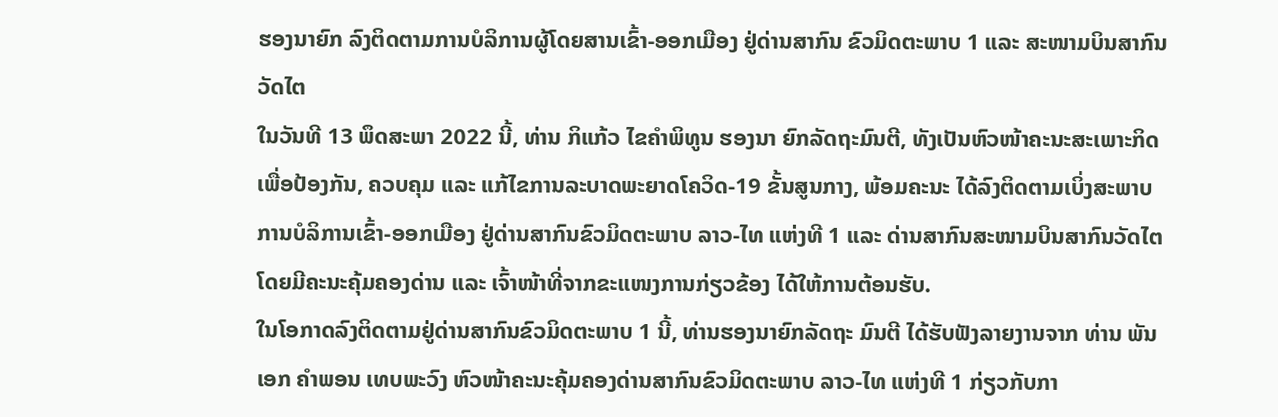ຮອງນາຍົກ ລົງຕິດຕາມການບໍລິການຜູ້ໂດຍສານເຂົ້າ-ອອກເມືອງ ຢູ່ດ່ານສາກົນ ຂົວມິດຕະພາບ 1 ແລະ ສະໜາມບິນສາກົນວັດໄຕ
ໃນວັນທີ 13 ພຶດສະພາ 2022 ນີ້, ທ່ານ ກິແກ້ວ ໄຂຄຳພິທູນ ຮອງນາ ຍົກລັດຖະມົນຕີ, ທັງເປັນຫົວໜ້າຄະນະສະເພາະກິດ ເພື່ອປ້ອງກັນ, ຄວບຄຸມ ແລະ ແກ້ໄຂການລະບາດພະຍາດໂຄວິດ-19 ຂັ້ນສູນກາງ, ພ້ອມຄະນະ ໄດ້ລົງຕິດຕາມເບິ່ງສະພາບການບໍລິການເຂົ້າ-ອອກເມືອງ ຢູ່ດ່ານສາກົນຂົວມິດຕະພາບ ລາວ-ໄທ ແຫ່ງທີ 1 ແລະ ດ່ານສາກົນສະໜາມບິນສາກົນວັດໄຕ ໂດຍມີຄະນະຄຸ້ມຄອງດ່ານ ແລະ ເຈົ້າໜ້າທີ່ຈາກຂະແໜງການກ່ຽວຂ້ອງ ໄດ້ໃຫ້ການຕ້ອນຮັບ.
ໃນໂອກາດລົງຕິດຕາມຢູ່ດ່ານສາກົນຂົວມິດຕະພາບ 1 ນີ້, ທ່ານຮອງນາຍົກລັດຖະ ມົນຕີ ໄດ້ຮັບຟັງລາຍງານຈາກ ທ່ານ ພັນເອກ ຄຳພອນ ເທບພະວົງ ຫົວໜ້າຄະນະຄຸ້ມຄອງດ່ານສາກົນຂົວມິດຕະພາບ ລາວ-ໄທ ແຫ່ງທີ 1 ກ່ຽວກັບກາ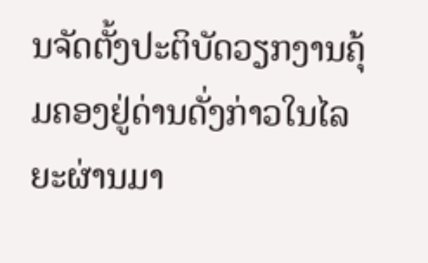ນຈັດຕັ້ງປະຕິບັດວຽກງານຄຸ້ມຄອງຢູ່ດ່ານດັ່ງກ່າວໃນໄລຍະຜ່ານມາ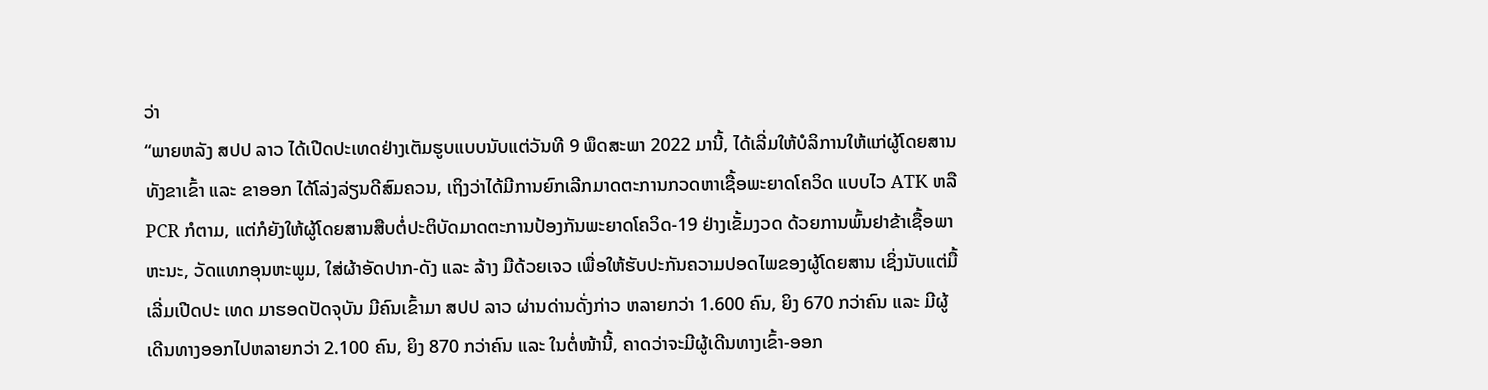ວ່າ
“ພາຍຫລັງ ສປປ ລາວ ໄດ້ເປີດປະເທດຢ່າງເຕັມຮູບແບບນັບແຕ່ວັນທີ 9 ພຶດສະພາ 2022 ມານີ້, ໄດ້ເລີ່ມໃຫ້ບໍລິການໃຫ້ແກ່ຜູ້ໂດຍສານທັງຂາເຂົ້າ ແລະ ຂາອອກ ໄດ້ໂລ່ງລ່ຽນດີສົມຄວນ, ເຖິງວ່າໄດ້ມີການຍົກເລີກມາດຕະການກວດຫາເຊື້ອພະຍາດໂຄວິດ ແບບໄວ ATK ຫລື PCR ກໍຕາມ, ແຕ່ກໍຍັງໃຫ້ຜູ້ໂດຍສານສືບຕໍ່ປະຕິບັດມາດຕະການປ້ອງກັນພະຍາດໂຄວິດ-19 ຢ່າງເຂັ້ມງວດ ດ້ວຍການພົ້ນຢາຂ້າເຊື້ອພາຫະນະ, ວັດແທກອຸນຫະພູມ, ໃສ່ຜ້າອັດປາກ-ດັງ ແລະ ລ້າງ ມືດ້ວຍເຈວ ເພື່ອໃຫ້ຮັບປະກັນຄວາມປອດໄພຂອງຜູ້ໂດຍສານ ເຊິ່ງນັບແຕ່ມື້ເລີ່ມເປີດປະ ເທດ ມາຮອດປັດຈຸບັນ ມີຄົນເຂົ້າມາ ສປປ ລາວ ຜ່ານດ່ານດັ່ງກ່າວ ຫລາຍກວ່າ 1.600 ຄົນ, ຍິງ 670 ກວ່າຄົນ ແລະ ມີຜູ້ເດີນທາງອອກໄປຫລາຍກວ່າ 2.100 ຄົນ, ຍິງ 870 ກວ່າຄົນ ແລະ ໃນຕໍ່ໜ້ານີ້, ຄາດວ່າຈະມີຜູ້ເດີນທາງເຂົ້າ-ອອກ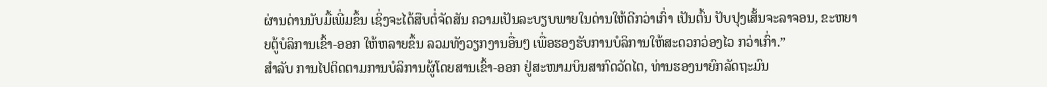ຜ່ານດ່ານນັບມື້ເພີ່ມຂຶ້ນ ເຊິ່ງຈະໄດ້ສືບຕໍ່ຈັດສັນ ຄວາມເປັນລະບຽບພາຍໃນດ່ານໃຫ້ດີກວ່າເກົ່າ ເປັນຕົ້ນ ປັບປຸງເສັ້ນຈະລາຈອນ, ຂະຫຍາຍຕູ້ບໍລິການເຂົ້າ-ອອກ ໃຫ້ຫລາຍຂຶ້ນ ລວມທັງວຽກງານອື່ນໆ ເພື່ອຮອງຮັບການບໍລິການໃຫ້ສະດວກວ່ອງໄວ ກວ່າເກົ່າ.”
ສໍາລັບ ການໄປຕິດຕາມການບໍລິການຜູ້ໂດຍສານເຂົ້າ-ອອກ ຢູ່ສະໜາມບິນສາກົດວັດໄຕ, ທ່ານຮອງນາຍົກລັດຖະມົນ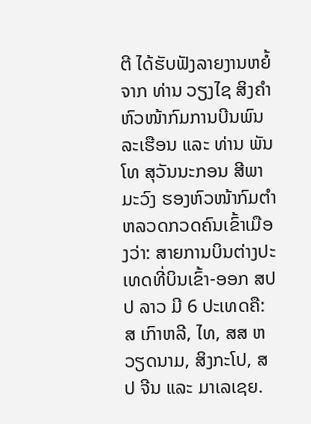ຕີ ໄດ້ຮັບຟັງລາຍງານຫຍໍ້ຈາກ ທ່ານ ວຽງໄຊ ສິງຄຳ ຫົວໜ້າກົມການບີນພົນລະເຮືອນ ແລະ ທ່ານ ພັນໂທ ສຸວັນນະກອນ ສີພາມະວົງ ຮອງຫົວໜ້າກົມຕໍາຫລວດກວດຄົນເຂົ້າເມືອງວ່າ: ສາຍການບິນຕ່າງປະເທດທີ່ບິນເຂົ້າ-ອອກ ສປປ ລາວ ມີ 6 ປະເທດຄື: ສ ເກົາຫລີ, ໄທ, ສສ ຫວຽດນາມ, ສິງກະໂປ, ສປ ຈີນ ແລະ ມາເລເຊຍ.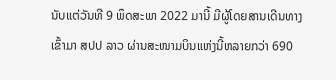ນັບແຕ່ວັນທີ 9 ພຶດສະພາ 2022 ມານີ້ ມີຜູ້ໂດຍສານເດີນທາງເຂົ້າມາ ສປປ ລາວ ຜ່ານສະໜາມບິນແຫ່ງນີ້ຫລາຍກວ່າ 690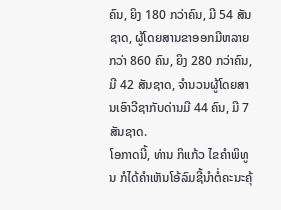ຄົນ, ຍິງ 180 ກວ່າຄົນ, ມີ 54 ສັນຊາດ, ຜູ້ໂດຍສານຂາອອກມີຫລາຍກວ່າ 860 ຄົນ, ຍິງ 280 ກວ່າຄົນ, ມີ 42 ສັນຊາດ, ຈໍານວນຜູ້ໂດຍສານເອົາວີຊາກັບດ່ານມີ 44 ຄົນ, ມີ 7 ສັນຊາດ.
ໂອກາດນີ້, ທ່ານ ກິແກ້ວ ໄຂຄໍາພິທູນ ກໍໄດ້ຄໍາເຫັນໂອ້ລົມຊີ້ນໍາຕໍ່ຄະນະຄຸ້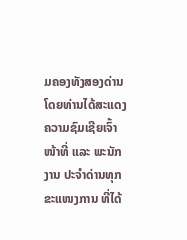ມຄອງທັງສອງດ່ານ ໂດຍທ່ານໄດ້ສະແດງຄວາມຊົມເຊີຍເຈົ້າໜ້າທີ່ ແລະ ພະນັກງານ ປະຈໍາດ່ານທຸກຂະແໜງການ ທີ່ໄດ້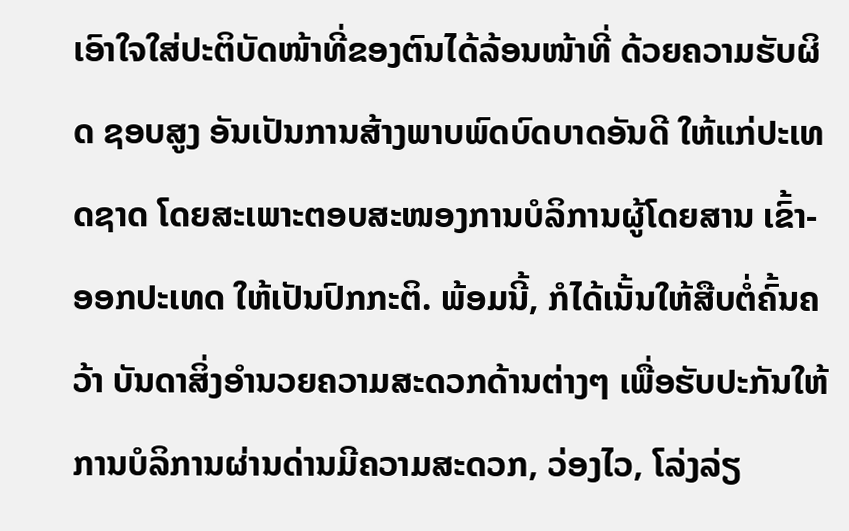ເອົາໃຈໃສ່ປະຕິບັດໜ້າທີ່ຂອງຕົນໄດ້ລ້ອນໜ້າທີ່ ດ້ວຍຄວາມຮັບຜິດ ຊອບສູງ ອັນເປັນການສ້າງພາບພົດບົດບາດອັນດີ ໃຫ້ແກ່ປະເທດຊາດ ໂດຍສະເພາະຕອບສະໜອງການບໍລິການຜູ້ໂດຍສານ ເຂົ້າ-ອອກປະເທດ ໃຫ້ເປັນປົກກະຕິ. ພ້ອມນີ້, ກໍໄດ້ເນັ້ນໃຫ້ສືບຕໍ່ຄົ້ນຄວ້າ ບັນດາສິ່ງອໍານວຍຄວາມສະດວກດ້ານຕ່າງໆ ເພື່ອຮັບປະກັນໃຫ້ ການບໍລິການຜ່ານດ່ານມີຄວາມສະດວກ, ວ່ອງໄວ, ໂລ່ງລ່ຽ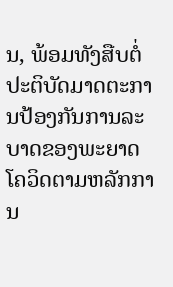ນ, ພ້ອມທັງສືບຕໍ່ປະຕິບັດມາດຕະການປ້ອງກັນການລະບາດຂອງພະຍາດໂຄວິດຕາມຫລັກການ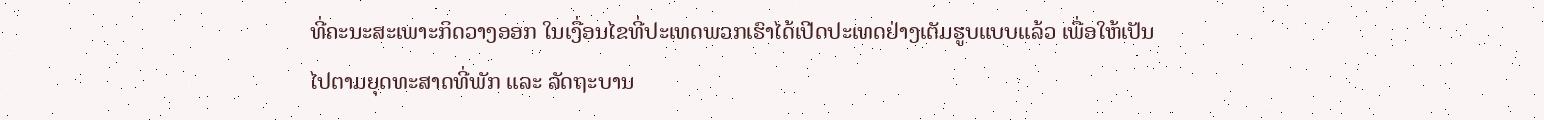ທີ່ຄະນະສະເພາະກິດວາງອອກ ໃນເງື່ອນໄຂທີ່ປະເທດພວກເຮົາໄດ້ເປີດປະເທດຢ່າງເຕັມຮູບແບບແລ້ວ ເພື່ອໃຫ້ເປັນໄປຕາມຍຸດທະສາດທີ່ພັກ ແລະ ລັດຖະບານ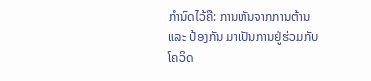ກໍານົດໄວ້ຄື: ການຫັນຈາກການຕ້ານ ແລະ ປ້ອງກັນ ມາເປັນການຢູ່ຮ່ວມກັບໂຄວິດ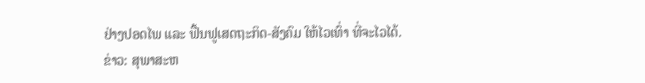ຢ່າງປອດໄພ ແລະ ຟື້ນຟູເສດຖະກິດ-ສັງຄົມ ໃຫ້ໄວເທົ່າ ທີ່ຈະໄວໄດ້.
ຂ່າວ: ສຸພາສະຫ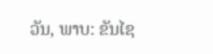ວັນ, ພາບ: ຂັນໄຊ